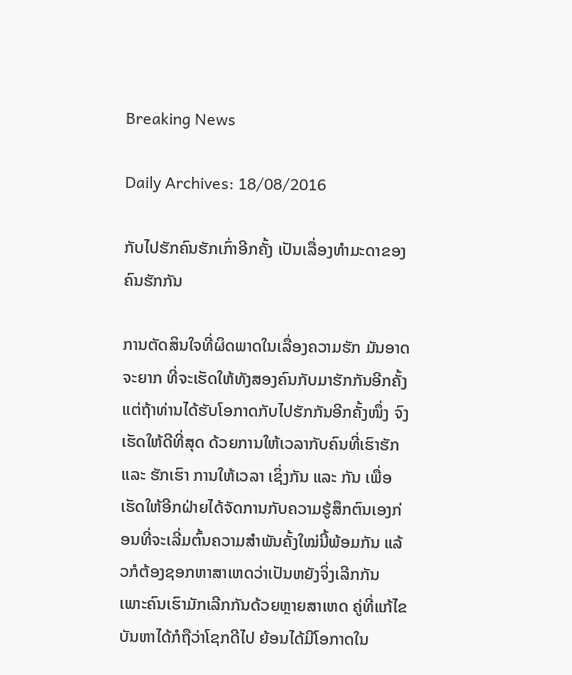Breaking News

Daily Archives: 18/08/2016

ກັບໄປຮັກຄົນຮັກເກົ່າອີກຄັ້ງ ເປັນເລື່ອງທຳມະດາຂອງຄົນຮັກກັນ

ການຕັດສິນໃຈທີ່ຜິດພາດໃນເລື່ອງຄວາມຮັກ ມັນອາດຈະຍາກ ທີ່ຈະເຮັດໃຫ້ທັງສອງຄົນກັບມາຮັກກັນອີກຄັ້ງ ແຕ່ຖ້າທ່ານໄດ້ຮັບໂອກາດກັບໄປຮັກກັນອີກຄັ້ງໜຶ່ງ ຈົງເຮັດໃຫ້ດີທີ່ສຸດ ດ້ວຍການໃຫ້ເວລາກັບຄົນທີ່ເຮົາຮັກ ແລະ ຮັກເຮົາ ການໃຫ້ເວລາ ເຊິ່ງກັນ ແລະ ກັນ ເພື່ອເຮັດໃຫ້ອີກຝ່າຍໄດ້ຈັດການກັບຄວາມຮູ້ສຶກຕົນເອງກ່ອນທີ່ຈະເລີ່ມຕົ້ນຄວາມສຳພັນຄັ້ງໃໝ່ນີ້ພ້ອມກັນ ແລ້ວກໍຕ້ອງຊອກຫາສາເຫດວ່າເປັນຫຍັງຈິ່ງເລີກກັນ ເພາະຄົນເຮົາມັກເລີກກັນດ້ວຍຫຼາຍສາເຫດ ຄູ່ທີ່ແກ້ໄຂບັນຫາໄດ້ກໍຖືວ່າໂຊກດີໄປ ຍ້ອນໄດ້ມີໂອກາດໃນ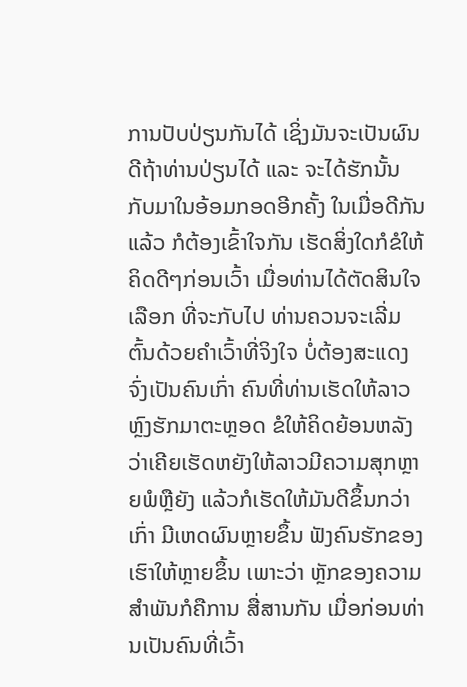ການປັບປ່ຽນກັນໄດ້ ເຊິ່ງມັນຈະເປັນຜົນດີຖ້າທ່ານປ່ຽນໄດ້ ແລະ ຈະໄດ້ຮັກນັ້ນກັບມາໃນອ້ອມກອດອີກຄັ້ງ ໃນເມື່ອດີກັນແລ້ວ ກໍຕ້ອງເຂົ້າໃຈກັນ ເຮັດສິ່ງໃດກໍຂໍໃຫ້ຄິດດີໆກ່ອນເວົ້າ ເມື່ອທ່ານໄດ້ຕັດສິນໃຈເລືອກ ທີ່ຈະກັບໄປ ທ່ານຄວນຈະເລີ່ມຕົ້ນດ້ວຍຄຳເວົ້າທີ່ຈິງໃຈ ບໍ່ຕ້ອງສະແດງ ຈົ່ງເປັນຄົນເກົ່າ ຄົນທີ່ທ່ານເຮັດໃຫ້ລາວຫຼົງຮັກມາຕະຫຼອດ ຂໍໃຫ້ຄິດຍ້ອນຫລັງວ່າເຄີຍເຮັດຫຍັງໃຫ້ລາວມີຄວາມສຸກຫຼາຍພໍຫຼືຍັງ ແລ້ວກໍເຮັດໃຫ້ມັນດີຂຶ້ນກວ່າເກົ່າ ມີເຫດຜົນຫຼາຍຂຶ້ນ ຟັງຄົນຮັກຂອງເຮົາໃຫ້ຫຼາຍຂຶ້ນ ເພາະວ່າ ຫຼັກຂອງຄວາມສຳພັນກໍຄືການ ສື່ສານກັນ ເມື່ອກ່ອນທ່ານເປັນຄົນທີ່ເວົ້າ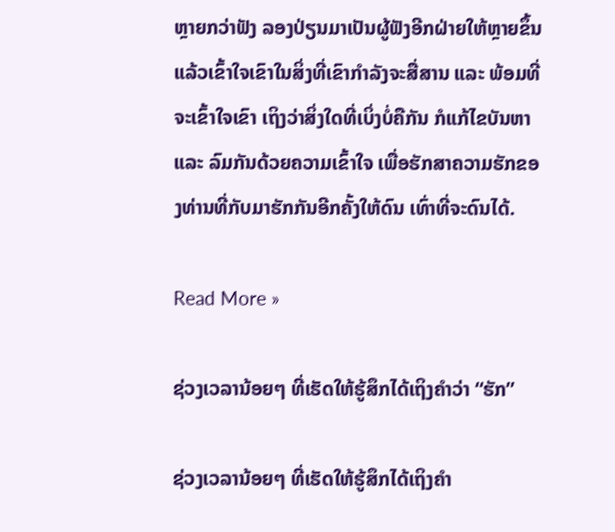ຫຼາຍກວ່າຟັງ ລອງປ່ຽນມາເປັນຜູ້ຟັງອີກຝ່າຍໃຫ້ຫຼາຍຂຶ້ນ ແລ້ວເຂົ້າໃຈເຂົາໃນສິ່ງທີ່ເຂົາກຳລັງຈະສື່ສານ ແລະ ພ້ອມທີ່ຈະເຂົ້າໃຈເຂົາ ເຖິງວ່າສິ່ງໃດທີ່ເບິ່ງບໍ່ຄືກັນ ກໍແກ້ໄຂບັນຫາ ແລະ ລົມກັນດ້ວຍຄວາມເຂົ້າໃຈ ເພື່ອຮັກສາຄວາມຮັກຂອງທ່ານທີ່ກັບມາຮັກກັນອີກຄັ້ງໃຫ້ດົນ ເທົ່າທີ່ຈະດົນໄດ້.

Read More »

ຊ່ວງເວລານ້ອຍໆ ທີ່ເຮັດໃຫ້ຮູ້ສຶກໄດ້ເຖິງຄຳວ່າ “ຮັກ”

ຊ່ວງເວລານ້ອຍໆ ທີ່ເຮັດໃຫ້ຮູ້ສຶກໄດ້ເຖິງຄຳ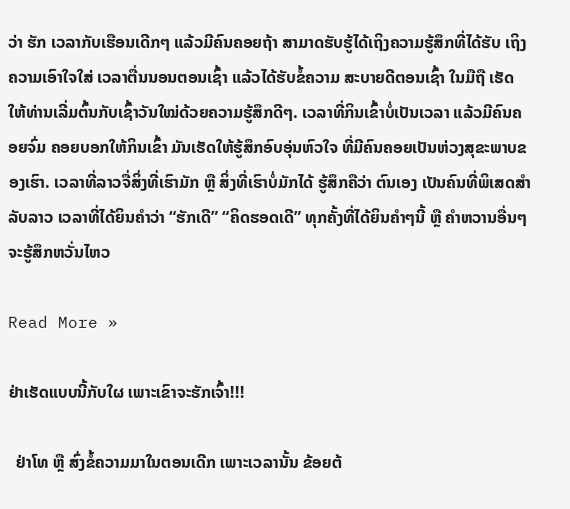ວ່າ ຮັກ ເວລາກັບເຮືອນເດີກໆ ແລ້ວມີຄົນຄອຍຖ້າ ສາມາດຮັບຮູ້ໄດ້ເຖິງຄວາມຮູ້ສຶກທີ່ໄດ້ຮັບ ເຖິງຄວາມເອົາໃຈໃສ່ ເວລາຕື່ນນອນຕອນເຊົ້າ ແລ້ວໄດ້ຮັບຂໍ້ຄວາມ ສະບາຍດີຕອນເຊົ້າ ໃນມືຖື ເຮັດໃຫ້ທ່ານເລີ່ມຕົ້ນກັບເຊົ້າວັນໃໝ່ດ້ວຍຄວາມຮູ້ສຶກດີໆ. ເວລາທີ່ກິນເຂົ້າບໍ່ເປັນເວລາ ແລ້ວມີຄົນຄອຍຈົ່ມ ຄອຍບອກໃຫ້ກິນເຂົ້າ ມັນເຮັດໃຫ້ຮູ້ສຶກອົບອຸ່ນຫົວໃຈ ທີ່ມີຄົນຄອຍເປັນຫ່ວງສຸຂະພາບຂອງເຮົາ. ເວລາທີ່ລາວຈື່ສິ່ງທີ່ເຮົາມັກ ຫຼື ສິ່ງທີ່ເຮົາບໍ່ມັກໄດ້ ຮູ້ສຶກຄືວ່າ ຕົນເອງ ເປັນຄົນທີ່ພິເສດສຳລັບລາວ ເວລາທີ່ໄດ້ຍິນຄຳວ່າ “ຮັກເດີ” “ຄິດຮອດເດີ” ທຸກຄັ້ງທີ່ໄດ້ຍິນຄໍາໆນີ້ ຫຼື ຄໍາຫວານອື່ນໆ ຈະຮູ້ສຶກຫວັ່ນໄຫວ

Read More »

ຢ່າເຮັດແບບນີ້ກັບໃຜ ເພາະເຂົາຈະຮັກເຈົ້າ!!!

  ຢ່າໂທ ຫຼື ສົ່ງຂໍ້ຄວາມມາໃນຕອນເດີກ ເພາະເວລານັ້ນ ຂ້ອຍຕ້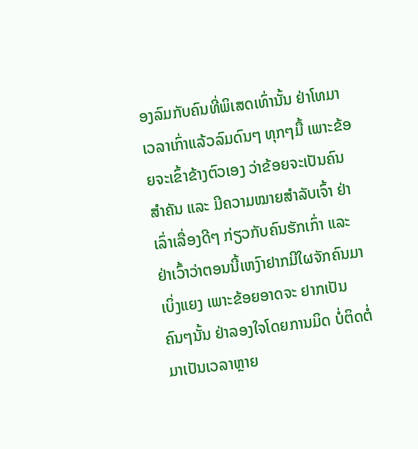ອງລົມກັບຄົນທີ່ພິເສດເທົ່ານັ້ນ ຢ່າໂທມາ ເວລາເກົ່າແລ້ວລົມດົນໆ ທຸກໆມື້ ເພາະຂ້ອຍຈະເຂົ້າຂ້າງຕົວເອງ ວ່າຂ້ອຍຈະເປັນຄົນສຳຄັນ ແລະ ມີຄວາມໝາຍສຳລັບເຈົ້າ ຢ່າເລົ່າເລື່ອງດີໆ ກ່ຽວກັບຄົນຮັກເກົ່າ ແລະ ຢ່າເວົ້າວ່າຕອນນີ້ເຫງົາຢາກມີໃຜຈັກຄົນມາເບິ່ງແຍງ ເພາະຂ້ອຍອາດຈະ ຢາກເປັນຄົນໆນັ້ນ ຢ່າລອງໃຈໂດຍການມິດ ບໍ່ຕິດຕໍ່ມາເປັນເວລາຫຼາຍ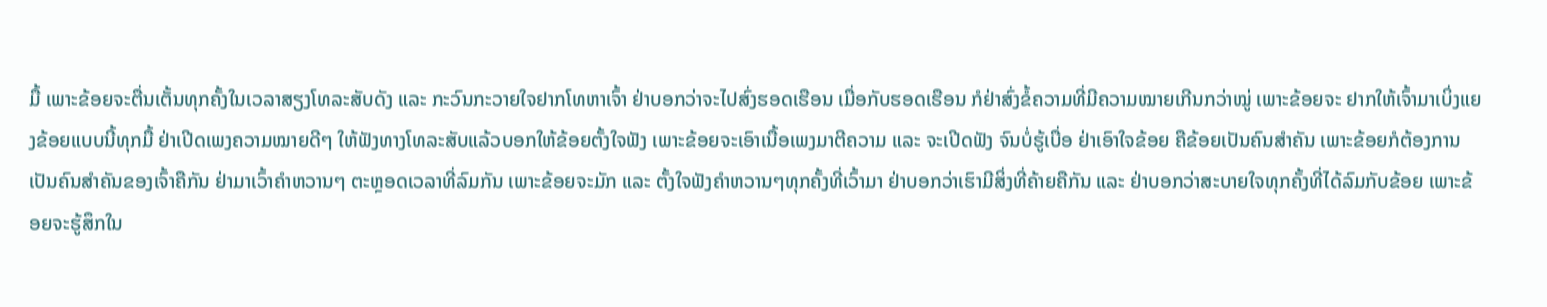ມື້ ເພາະຂ້ອຍຈະຕື່ນເຕັ້ນທຸກຄັ້ງໃນເວລາສຽງໂທລະສັບດັງ ແລະ ກະວົນກະວາຍໃຈຢາກໂທຫາເຈົ້າ ຢ່າບອກວ່າຈະໄປສົ່ງຮອດເຮືອນ ເມື່ອກັບຮອດເຮືອນ ກໍຢ່າສົ່ງຂໍ້ຄວາມທີ່ມີຄວາມໝາຍເກີນກວ່າໝູ່ ເພາະຂ້ອຍຈະ ຢາກໃຫ້ເຈົ້າມາເບິ່ງແຍງຂ້ອຍແບບນີ້ທຸກມື້ ຢ່າເປີດເພງຄວາມໝາຍດີໆ ໃຫ້ຟັງທາງໂທລະສັບແລ້ວບອກໃຫ້ຂ້ອຍຕັ້ງໃຈຟັງ ເພາະຂ້ອຍຈະເອົາເນື້ອເພງມາຕີຄວາມ ແລະ ຈະເປີດຟັງ ຈົນບໍ່ຮູ້ເບື່ອ ຢ່າເອົາໃຈຂ້ອຍ ຄືຂ້ອຍເປັນຄົນສຳຄັນ ເພາະຂ້ອຍກໍຕ້ອງການເປັນຄົນສຳຄັນຂອງເຈົ້າຄືກັນ ຢ່າມາເວົ້າຄຳຫວານໆ ຕະຫຼອດເວລາທີ່ລົມກັນ ເພາະຂ້ອຍຈະມັກ ແລະ ຕັ້ງໃຈຟັງຄໍາຫວານໆທຸກຄັ້ງທີ່ເວົ້າມາ ຢ່າບອກວ່າເຮົາມີສິ່ງທີ່ຄ້າຍຄືກັນ ແລະ ຢ່າບອກວ່າສະບາຍໃຈທຸກຄັ້ງທີ່ໄດ້ລົມກັບຂ້ອຍ ເພາະຂ້ອຍຈະຮູ້ສຶກໃນ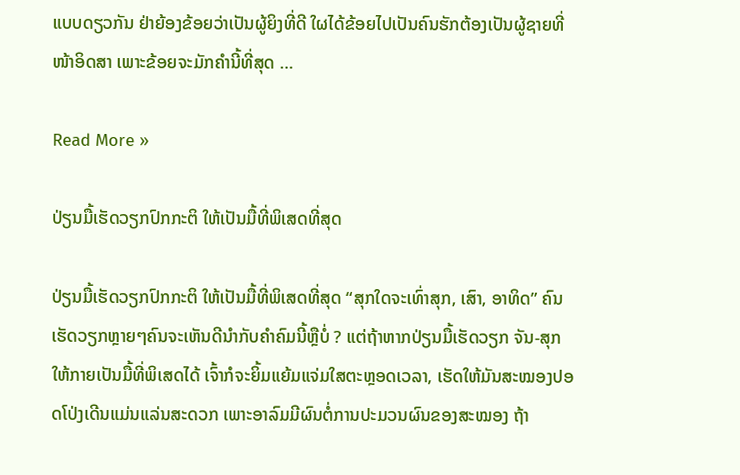ແບບດຽວກັນ ຢ່າຍ້ອງຂ້ອຍວ່າເປັນຜູ້ຍິງທີ່ດີ ໃຜໄດ້ຂ້ອຍໄປເປັນຄົນຮັກຕ້ອງເປັນຜູ້ຊາຍທີ່ໜ້າອິດສາ ເພາະຂ້ອຍຈະມັກຄຳນີ້ທີ່ສຸດ …

Read More »

ປ່ຽນມື້ເຮັດວຽກປົກກະຕິ ໃຫ້ເປັນມື້ທີ່ພິເສດທີ່ສຸດ

ປ່ຽນມື້ເຮັດວຽກປົກກະຕິ ໃຫ້ເປັນມື້ທີ່ພິເສດທີ່ສຸດ “ສຸກໃດຈະເທົ່າສຸກ, ເສົາ, ອາທິດ” ຄົນເຮັດວຽກຫຼາຍໆຄົນຈະເຫັນດີນຳກັບຄຳຄົມນີ້ຫຼືບໍ່ ? ແຕ່ຖ້າຫາກປ່ຽນມື້ເຮັດວຽກ ຈັນ-ສຸກ ໃຫ້ກາຍເປັນມື້ທີ່ພິເສດໄດ້ ເຈົ້າກໍຈະຍິ້ມແຍ້ມແຈ່ມໃສຕະຫຼອດເວລາ, ເຮັດໃຫ້ມັນສະໝອງປອດໂປ່ງເດີນແມ່ນແລ່ນສະດວກ ເພາະອາລົມມີຜົນຕໍ່ການປະມວນຜົນຂອງສະໝອງ ຖ້າ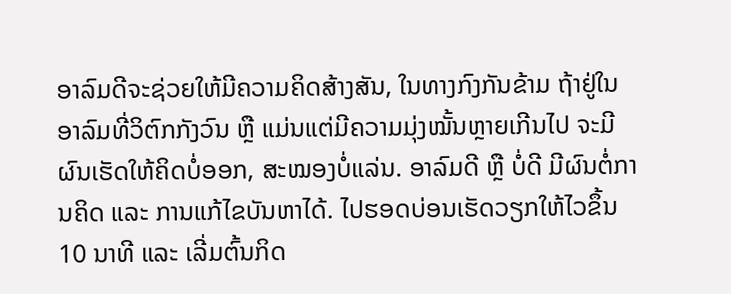ອາລົມດີຈະຊ່ວຍໃຫ້ມີຄວາມຄິດສ້າງສັນ, ໃນທາງກົງກັນຂ້າມ ຖ້າຢູ່ໃນອາລົມທີ່ວິຕົກກັງວົນ ຫຼື ແມ່ນແຕ່ມີຄວາມມຸ່ງໝັ້ນຫຼາຍເກີນໄປ ຈະມີຜົນເຮັດໃຫ້ຄິດບໍ່ອອກ, ສະໝອງບໍ່ແລ່ນ. ອາລົມດີ ຫຼື ບໍ່ດີ ມີຜົນຕໍ່ການຄິດ ແລະ ການແກ້ໄຂບັນຫາໄດ້. ໄປຮອດບ່ອນເຮັດວຽກໃຫ້ໄວຂຶ້ນ 10 ນາທີ ແລະ ເລີ່ມຕົ້ນກິດ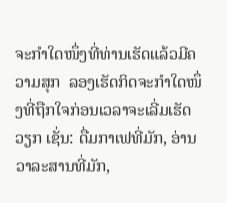ຈະກຳໃດໜຶ່ງທີ່ທ່ານເຮັດແລ້ວມີຄວາມສຸກ  ລອງເຮັດກິດຈະກຳໃດໜຶ່ງທີ່ຖືກໃຈກ່ອນເວລາຈະເລີ່ມເຮັດວຽກ ເຊັ່ນ: ດື່ມກາເຟທີ່ມັກ, ອ່ານວາລະສານທີ່ມັກ,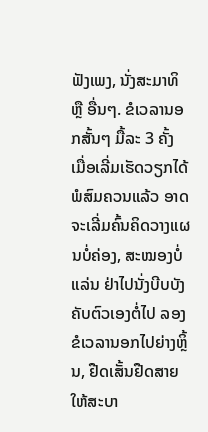ຟັງເພງ, ນັ່ງສະມາທິ ຫຼື ອື່ນໆ. ຂໍເວລານອກສັ້ນໆ ມື້ລະ 3 ຄັ້ງ ເມື່ອເລີ່ມເຮັດວຽກໄດ້ພໍສົມຄວນແລ້ວ ອາດຈະເລີ່ມຄົ້ນຄິດວາງແຜນບໍ່ຄ່ອງ, ສະໝອງບໍ່ແລ່ນ ຢ່າໄປນັ່ງບີບບັງຄັບຕົວເອງຕໍ່ໄປ ລອງຂໍເວລານອກໄປຍ່າງຫຼິ້ນ, ຢືດເສັ້ນຢືດສາຍໃຫ້ສະບາ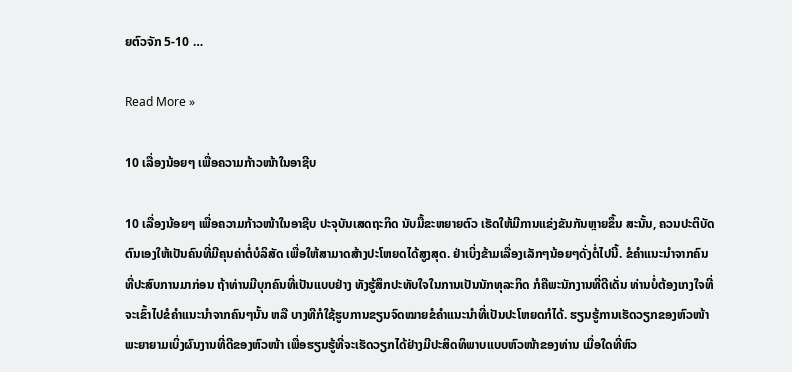ຍຕົວຈັກ 5-10 …

Read More »

10 ເລື່ອງນ້ອຍໆ ເພື່ອຄວາມກ້າວໜ້າໃນອາຊີບ

10 ເລື່ອງນ້ອຍໆ ເພື່ອຄວາມກ້າວໜ້າໃນອາຊີບ ປະຈຸບັນເສດຖະກິດ ນັບມື້ຂະຫຍາຍຕົວ ເຮັດໃຫ້ມີການແຂ່ງຂັນກັນຫຼາຍຂຶ້ນ ສະນັ້ນ, ຄວນປະຕິບັດຕົນເອງໃຫ້ເປັນຄົນທີ່ມີຄຸນຄ່າຕໍ່ບໍລິສັດ ເພື່ອໃຫ້ສາມາດສ້າງປະໂຫຍດໄດ້ສູງສຸດ. ຢ່າເບິ່ງຂ້າມເລື່ອງເລັກໆນ້ອຍໆດັ່ງຕໍ່ໄປນີ້. ຂໍຄຳແນະນຳຈາກຄົນທີ່ປະສົບການມາກ່ອນ ຖ້າທ່ານມີບຸກຄົນທີ່ເປັນແບບຢ່າງ ທັງຮູ້ສຶກປະທັບໃຈໃນການເປັນນັກທຸລະກິດ ກໍຄືພະນັກງານທີ່ດີເດັ່ນ ທ່ານບໍ່ຕ້ອງເກງໃຈທີ່ຈະເຂົ້າໄປຂໍຄຳແນະນຳຈາກຄົນໆນັ້ນ ຫລື ບາງທີກໍໃຊ້ຮູບການຂຽນຈົດໝາຍຂໍຄຳແນະນຳທີ່ເປັນປະໂຫຍດກໍໄດ້. ຮຽນຮູ້ການເຮັດວຽກຂອງຫົວໜ້າ ພະຍາຍາມເບິ່ງຜົນງານທີ່ດີຂອງຫົວໜ້າ ເພື່ອຮຽນຮູ້ທີ່ຈະເຮັດວຽກໄດ້ຢ່າງມີປະສິດທິພາບແບບຫົວໜ້າຂອງທ່ານ ເມື່ອໃດທີ່ຫົວ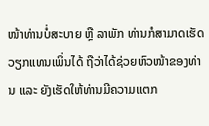ໜ້າທ່ານບໍ່ສະບາຍ ຫຼື ລາພັກ ທ່ານກໍສາມາດເຮັດວຽກແທນເພິ່ນໄດ້ ຖືວ່າໄດ້ຊ່ວຍຫົວໜ້າຂອງທ່ານ ແລະ ຍັງເຮັດໃຫ້ທ່ານມີຄວາມແຕກ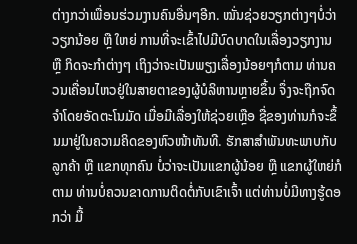ຕ່າງກວ່າເພື່ອນຮ່ວມງານຄົນອື່ນໆອີກ. ໝັ່ນຊ່ວຍວຽກຕ່າງໆບໍ່ວ່າວຽກນ້ອຍ ຫຼື ໃຫຍ່ ການທີ່ຈະເຂົ້າໄປມີບົດບາດໃນເລື່ອງວຽກງານ ຫຼື ກິດຈະກຳຕ່າງໆ ເຖິງວ່າຈະເປັນພຽງເລື່ອງນ້ອຍໆກໍຕາມ ທ່ານຄວນເຄື່ອນໄຫວຢູ່ໃນສາຍຕາຂອງຜູ້ບໍລິຫານຫຼາຍຂຶ້ນ ຈຶ່ງຈະຖືກຈົດຈໍາໂດຍອັດຕະໂນມັດ ເມື່ອມີເລື່ອງໃຫ້ຊ່ວຍເຫຼືອ ຊື່ຂອງທ່ານກໍຈະຂຶ້ນມາຢູ່ໃນຄວາມຄິດຂອງຫົວໜ້າທັນທີ. ຮັກສາສໍາພັນທະພາບກັບລູກຄ້າ ຫຼື ແຂກທຸກຄົນ ບໍ່ວ່າຈະເປັນແຂກຜູ້ນ້ອຍ ຫຼື ແຂກຜູ້ໃຫຍ່ກໍຕາມ ທ່ານບໍ່ຄວນຂາດການຕິດຕໍ່ກັບເຂົາເຈົ້າ ແຕ່ທ່ານບໍ່ມີທາງຮູ້ດອກວ່າ ມື້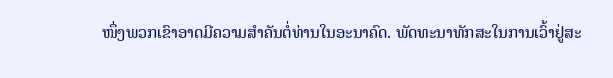ໜຶ່ງພວກເຂົາອາດມີຄວາມສຳຄັນຕໍ່ທ່ານໃນອະນາຄົດ. ພັດທະນາທັກສະໃນການເວົ້າຢູ່ສະ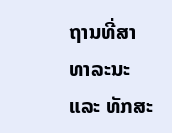ຖານທີ່ສາທາລະນະ ແລະ ທັກສະ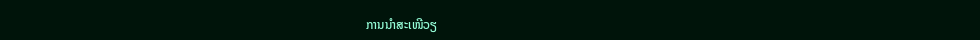ການນຳສະເໜີວຽ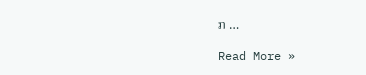ກ …

Read More »